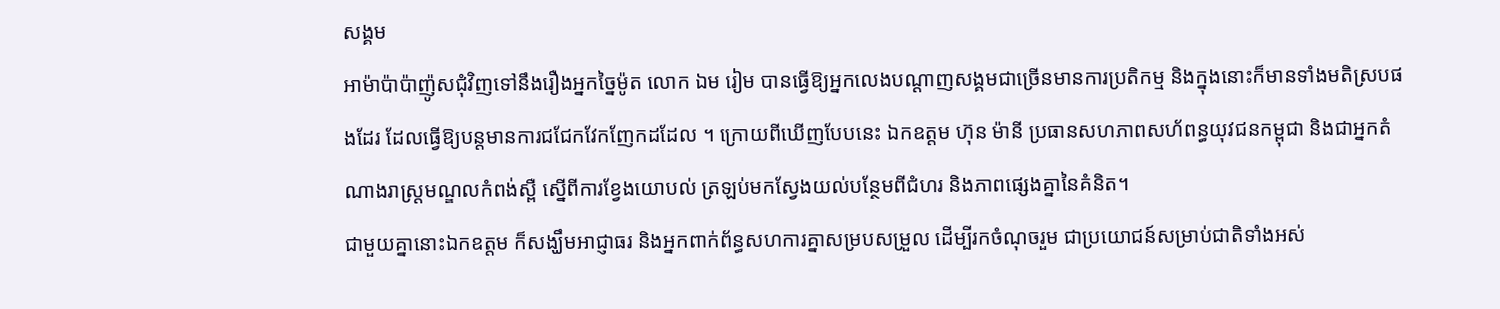សង្គម
អាម៉ាប៉ាប៉ាញ៉ូសជុំវិញទៅនឹងរឿងអ្នកច្នៃម៉ូត លោក ឯម រៀម បានធ្វើឱ្យអ្នកលេងបណ្ដាញសង្គមជាច្រើនមានការប្រតិកម្ម និងក្នុងនោះក៏មានទាំងមតិស្របផងដែរ ដែលធ្វើឱ្យបន្តមានការជជែកវែកញែកដដែល ។ ក្រោយពីឃើញបែបនេះ ឯកឧត្តម ហ៊ុន ម៉ានី ប្រធានសហភាពសហ័ពន្ធយុវជនកម្ពុជា និងជាអ្នកតំណាងរាស្ត្រមណ្ឌលកំពង់ស្ពឺ ស្នើពីការខ្វែងយោបល់ ត្រឡប់មកស្វែងយល់បន្ថែមពីជំហរ និងភាពផ្សេងគ្នានៃគំនិត។
ជាមួយគ្នានោះឯកឧត្តម ក៏សង្ឃឹមអាជ្ញាធរ និងអ្នកពាក់ព័ន្ធសហការគ្នាសម្របសម្រួល ដើម្បីរកចំណុចរួម ជាប្រយោជន៍សម្រាប់ជាតិទាំងអស់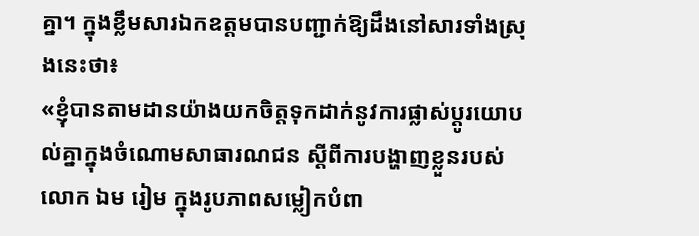គ្នា។ ក្នុងខ្លឹមសារឯកឧត្តមបានបញ្ជាក់ឱ្យដឹងនៅសារទាំងស្រុងនេះថា៖
«ខ្ញុំបានតាមដានយ៉ាងយកចិត្តទុកដាក់នូវការផ្លាស់ប្តូរយោបល់គ្នាក្នុងចំណោមសាធារណជន ស្តីពីការបង្ហាញខ្លួនរបស់លោក ឯម រៀម ក្នុងរូបភាពសម្លៀកបំពា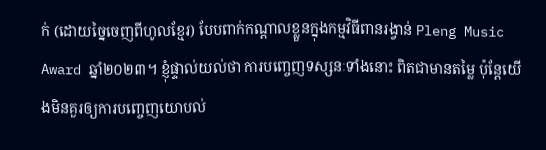ក់ (ដោយច្នៃចេញពីហូលខ្មែរ) បែបពាក់កណ្តាលខ្លួនក្នុងកម្មវិធីពានរង្វាន់ Pleng Music Award ឆ្នាំ២០២៣។ ខ្ញុំផ្ទាល់យល់ថា ការបញ្ចេញទស្សនៈទាំងនោះ ពិតជាមានតម្លៃ ប៉ុន្តែយើងមិនគួរឲ្យការបញ្ចេញយោបល់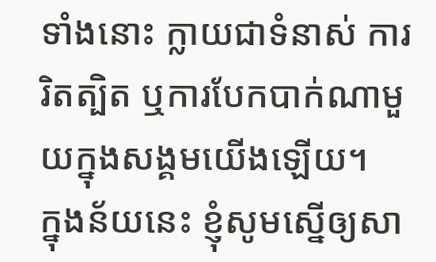ទាំងនោះ ក្លាយជាទំនាស់ ការរិតត្បិត ឬការបែកបាក់ណាមួយក្នុងសង្គមយើងឡើយ។
ក្នុងន័យនេះ ខ្ញុំសូមស្នើឲ្យសា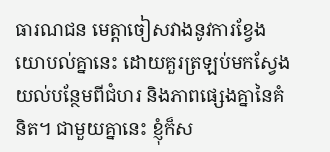ធារណជន មេត្តាចៀសវាងនូវការខ្វែងយោបល់គ្នានេះ ដោយគួរត្រឡប់មកស្វែងយល់បន្ថែមពីជំហរ និងភាពផ្សេងគ្នានៃគំនិត។ ជាមួយគ្នានេះ ខ្ញុំក៏ស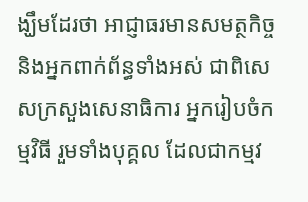ង្ឃឹមដែរថា អាជ្ញាធរមានសមត្ថកិច្ច និងអ្នកពាក់ព័ន្ធទាំងអស់ ជាពិសេសក្រសួងសេនាធិការ អ្នករៀបចំកម្មវិធី រួមទាំងបុគ្គល ដែលជាកម្មវ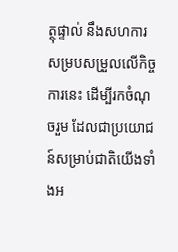ត្ថុផ្ទាល់ នឹងសហការសម្របសម្រួលលើកិច្ចការនេះ ដើម្បីរកចំណុចរួម ដែលជាប្រយោជន៍សម្រាប់ជាតិយើងទាំងអ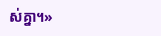ស់គ្នា។»